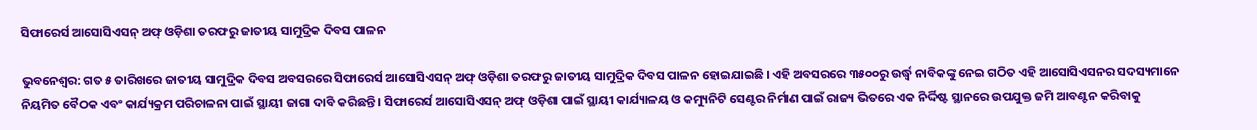ସିଫାରେର୍ସ ଆସୋସିଏସନ୍ ଅଫ୍ ଓଡ଼ିଶା ତରଫରୁ ଜାତୀୟ ସାମୁଦ୍ରିକ ଦିବସ ପାଳନ

ଭୁବନେଶ୍ୱର: ଗତ ୫ ତାରିଖରେ ଜାତୀୟ ସାମୁଦ୍ରିକ ଦିବସ ଅବସରରେ ସିଫାରେର୍ସ ଆସୋସିଏସନ୍ ଅଫ୍ ଓଡ଼ିଶା ତରଫରୁ ଜାତୀୟ ସାମୁଦ୍ରିକ ଦିବସ ପାଳନ ହୋଇଯାଇଛି । ଏହି ଅବସରରେ ୩୫୦୦ରୁ ଉର୍ଦ୍ଧ୍ୱ ନାବିକଙ୍କୁ ନେଇ ଗଠିତ ଏହି ଆସୋସିଏସନର ସଦସ୍ୟମାନେ ନିୟମିତ ବୈଠକ ଏବଂ କାର୍ଯ୍ୟକ୍ରମ ପରିଚାଳନା ପାଇଁ ସ୍ଥାୟୀ ଜାଗା ଦାବି କରିଛନ୍ତି । ସିଫାରେର୍ସ ଆସୋସିଏସନ୍ ଅଫ୍ ଓଡ଼ିଶା ପାଇଁ ସ୍ଥାୟୀ କାର୍ଯ୍ୟାଳୟ ଓ କମ୍ୟୁନିଟି ସେଣ୍ଟର ନିର୍ମାଣ ପାଇଁ ରାଜ୍ୟ ଭିତରେ ଏକ ନିର୍ଦ୍ଦିଷ୍ଟ ସ୍ଥାନରେ ଉପଯୁକ୍ତ ଜମି ଆବଣ୍ଟନ କରିବାକୁ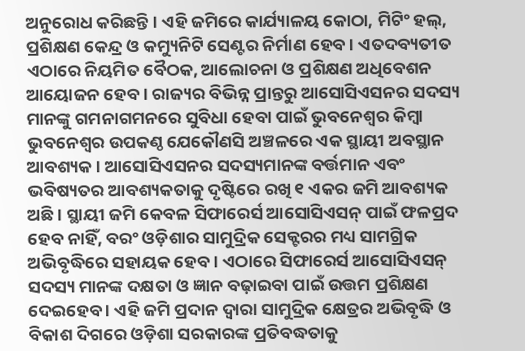ଅନୁରୋଧ କରିଛନ୍ତି । ଏହି ଜମିରେ କାର୍ଯ୍ୟାଳୟ କୋଠା, ମିଟିଂ ହଲ୍‌, ପ୍ରଶିକ୍ଷଣ କେନ୍ଦ୍ର ଓ କମ୍ୟୁନିଟି ସେଣ୍ଟର ନିର୍ମାଣ ହେବ । ଏତଦବ୍ୟତୀତ ଏଠାରେ ନିୟମିତ ବୈଠକ, ଆଲୋଚନା ଓ ପ୍ରଶିକ୍ଷଣ ଅଧିବେଶନ ଆୟୋଜନ ହେବ । ରାଜ୍ୟର ବିଭିନ୍ନ ପ୍ରାନ୍ତରୁ ଆସୋସିଏସନର ସଦସ୍ୟ ମାନଙ୍କୁ ଗମନାଗମନରେ ସୁବିଧା ହେବା ପାଇଁ ଭୁବନେଶ୍ୱର କିମ୍ବା ଭୁବନେଶ୍ୱର ଉପକଣ୍ଠ ଯେକୌଣସି ଅଞ୍ଚଳରେ ଏକ ସ୍ଥାୟୀ ଅବସ୍ଥାନ ଆବଶ୍ୟକ । ଆସୋସିଏସନର ସଦସ୍ୟମାନଙ୍କ ବର୍ତ୍ତମାନ ଏବଂ ଭବିଷ୍ୟତର ଆବଶ୍ୟକତାକୁ ଦୃଷ୍ଟିରେ ରଖି ୧ ଏକର ଜମି ଆବଶ୍ୟକ ଅଛି । ସ୍ଥାୟୀ ଜମି କେବଳ ସିଫାରେର୍ସ ଆସୋସିଏସନ୍ ପାଇଁ ଫଳପ୍ରଦ ହେବ ନାହିଁ, ବରଂ ଓଡ଼ିଶାର ସାମୁଦ୍ରିକ ସେକ୍ଟରର ମଧ୍ୟ ସାମଗ୍ରିକ ଅଭିବୃଦ୍ଧିରେ ସହାୟକ ହେବ । ଏଠାରେ ସିଫାରେର୍ସ ଆସୋସିଏସନ୍ ସଦସ୍ୟ ମାନଙ୍କ ଦକ୍ଷତା ଓ ଜ୍ଞାନ ବଢ଼ାଇବା ପାଇଁ ଉତ୍ତମ ପ୍ରଶିକ୍ଷଣ ଦେଇହେବ । ଏହି ଜମି ପ୍ରଦାନ ଦ୍ୱାରା ସାମୁଦ୍ରିକ କ୍ଷେତ୍ରର ଅଭିବୃଦ୍ଧି ଓ ବିକାଶ ଦିଗରେ ଓଡ଼ିଶା ସରକାରଙ୍କ ପ୍ରତିବଦ୍ଧତାକୁ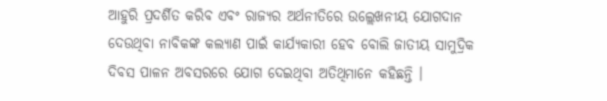ଆହୁରି ପ୍ରଦର୍ଶିତ କରିବ ଏବଂ ରାଜ୍ୟର ଅର୍ଥନୀତିରେ ଉଲ୍ଲେଖନୀୟ ଯୋଗଦାନ ଦେଉଥିବା ନାବିକଙ୍କ କଲ୍ୟାଣ ପାଇଁ କାର୍ଯ୍ୟକାରୀ ହେବ ବୋଲି ଜାତୀୟ ସାମୁଦ୍ରିକ ଦିବସ ପାଳନ ଅବସରରେ ଯୋଗ ଦେଇଥିବା ଅତିଥିମାନେ କହିଛନ୍ତି ।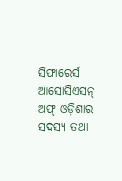ସିଫାରେର୍ସ ଆସୋସିଏସନ୍ ଅଫ୍ ଓଡ଼ିଶାର ସଦସ୍ୟ ତଥା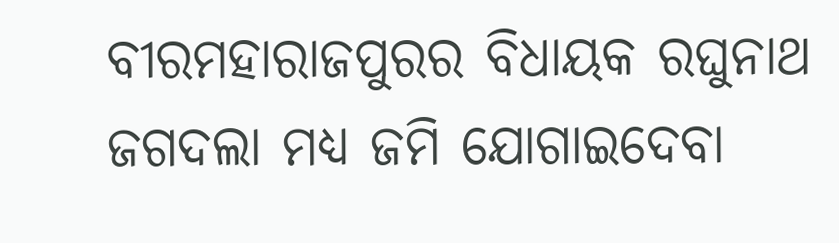ବୀରମହାରାଜପୁରର ବିଧାୟକ ରଘୁନାଥ ଜଗଦଲା ମଧ୍ୟ ଜମି ଯୋଗାଇଦେବା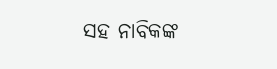ସହ ନାବିକଙ୍କ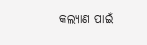କଲ୍ୟାଣ ପାଇଁ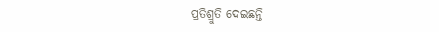ପ୍ରତିଶ୍ରୁତି ଦେଇଛନ୍ତି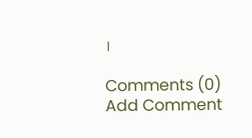।

Comments (0)
Add Comment